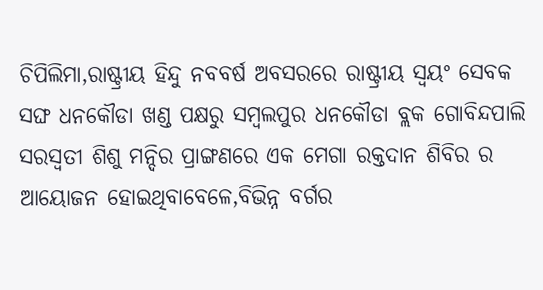ଚିପିଲିମା,ରାଷ୍ଟ୍ରୀୟ ହିନ୍ଦୁ ନବବର୍ଷ ଅବସରରେ ରାଷ୍ଟ୍ରୀୟ ସ୍ୱୟଂ ସେବକ ସଙ୍ଘ ଧନକୌଡା ଖଣ୍ଡ ପକ୍ଷରୁ ସମ୍ବଲପୁର ଧନକୌଡା ବ୍ଲକ ଗୋବିନ୍ଦପାଲି ସରସ୍ବତୀ ଶିଶୁ ମନ୍ଦିର ପ୍ରାଙ୍ଗଣରେ ଏକ ମେଗା ରକ୍ତଦାନ ଶିବିର ର ଆୟୋଜନ ହୋଇଥିବାବେଳେ,ବିଭିନ୍ନ ବର୍ଗର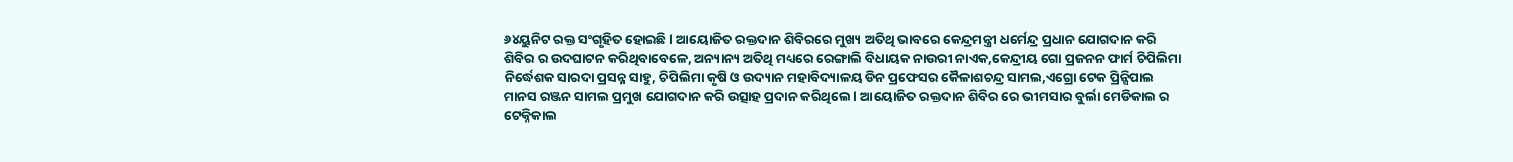୬୪ୟୁନିଟ ରକ୍ତ ସଂଗୃହିତ ହୋଇଛି l ଆୟୋଜିତ ରକ୍ତଦାନ ଶିବିରରେ ମୁଖ୍ୟ ଅତିଥି ଭାବରେ କେନ୍ଦ୍ରମନ୍ତ୍ରୀ ଧର୍ମେନ୍ଦ୍ର ପ୍ରଧାନ ଯୋଗଦାନ କରି ଶିବିର ର ଉଦଘାଟନ କରିଥିବାବେଳେ, ଅନ୍ୟାନ୍ୟ ଅତିଥି ମଧ୍ୟରେ ରେଙ୍ଗାଲି ବିଧାୟକ ନାଉରୀ ନାଏକ,କେନ୍ଦ୍ରୀୟ ଗୋ ପ୍ରଜନନ ଫାର୍ମ ଚିପିଲିମା ନିର୍ଦ୍ଧେଶକ ସାରଦା ପ୍ରସନ୍ନ ସାହୁ, ଚିପିଲିମା କୃଷି ଓ ଉଦ୍ୟାନ ମହାବିଦ୍ୟାଳୟ ଡିନ ପ୍ରଫେସର କୈଳାଶଚନ୍ଦ୍ର ସାମଲ,ଏଗ୍ରୋ ଟେକ ପ୍ରିନ୍ସିପାଲ ମାନସ ରଞ୍ଜନ ସାମଲ ପ୍ରମୁଖ ଯୋଗଦାନ କରି ଉତ୍ସାହ ପ୍ରଦାନ କରିଥିଲେ l ଆୟୋଜିତ ରକ୍ତଦାନ ଶିବିର ରେ ଭୀମସାର ବୁର୍ଲା ମେଡିକାଲ ର ଟେକ୍ନିକାଲ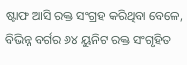ଷ୍ଟାଫ ଆସି ରକ୍ତ ସଂଗ୍ରହ କରିଥିବା ବେଳେ, ବିଭିନ୍ନ ବର୍ଗର ୬୪ ୟୁନିଟ ରକ୍ତ ସଂଗୃହିତ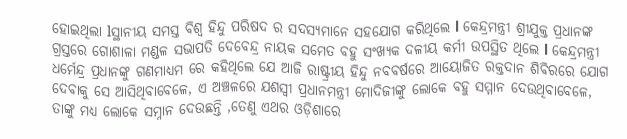ହୋଇଥିଲା lସ୍ଥାନୀୟ ସମସ୍ତ ବିଶ୍ୱ ହିନ୍ଦୁ ପରିଷଦ ର ସଦସ୍ୟମାନେ ସହଯୋଗ କରିଥିଲେ l କେନ୍ଦ୍ରମନ୍ତ୍ରୀ ଶ୍ରୀଯୁକ୍ତ ପ୍ରଧାନଙ୍କ ଗ୍ରସ୍ତରେ ଗୋଶାଳା ମଣ୍ଡଳ ସଭାପତି ଦେବେନ୍ଦ୍ର ନାୟକ ସମେତ ବହୁ ସଂଖ୍ୟକ ଦଳୀୟ କର୍ମୀ ଉପସ୍ଥିତ ଥିଲେ l କେନ୍ଦ୍ରମନ୍ତ୍ରୀ ଧର୍ମେନ୍ଦ୍ର ପ୍ରଧାନଙ୍କୁ ଗଣମାଧ୍ୟମ ରେ କହିଥିଲେ ଯେ ଆଜି ରାଷ୍ଟ୍ରୀୟ ହିନ୍ଦୁ ନବବର୍ଷରେ ଆୟୋଜିତ ରକ୍ତଦାନ ଶିବିରରେ ଯୋଗ ଦେବାକୁ ସେ ଆସିଥିବାବେଳେ, ଏ ଅଞ୍ଚଳରେ ଯଶସ୍ବୀ ପ୍ରଧାନମନ୍ତ୍ରୀ ମୋଦିଜୀଙ୍କୁ ଲୋକେ ବହୁ ସମ୍ମାନ ଦେଉଥିବାବେଳେ, ତାଙ୍କୁ ମଧ୍ୟ ଲୋକେ ସମ୍ନାନ ଦେଉଛନ୍ତି ,ତେଣୁ ଏଥର ଓଡ଼ିଶାରେ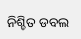ନିଶ୍ଚିତ ଡବଲ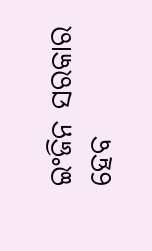ଇଂଜିନ ସରକାର ହେବ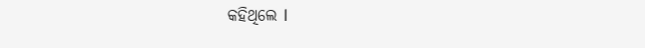କହିଥିଲେ l